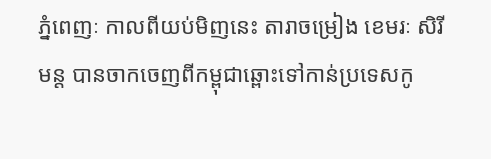ភ្នំពេញៈ កាលពីយប់មិញនេះ តារាចម្រៀង ខេមរៈ សិរីមន្ត បានចាកចេញពីកម្ពុជាឆ្ពោះទៅកាន់ប្រទេសកូ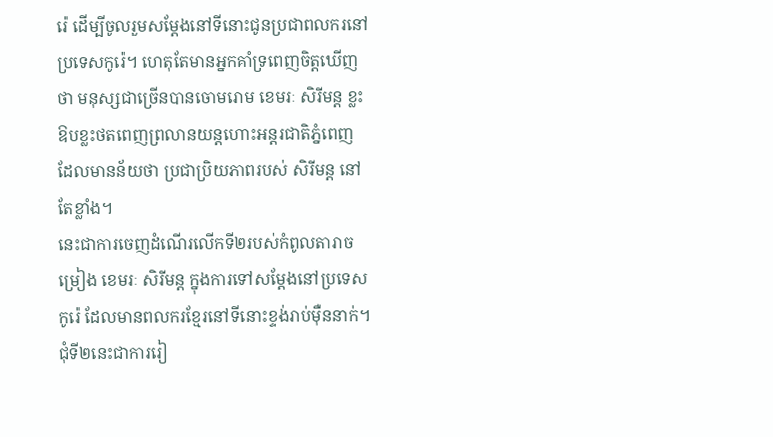រ៉េ ដើម្បីចូលរួមសម្តែងនៅទីនោះជូនប្រជាពលករនៅប្រទេសកូរ៉េ។ ហេតុតែមានអ្នកគាំទ្រពេញចិត្តឃើញថា មនុស្សជាច្រើនបានចោមរោម ខេមរៈ សិរីមន្ត ខ្លះឱបខ្លះថតពេញព្រលានយន្តហោះអន្តរជាតិភ្នំពេញ ដែលមានន័យថា ប្រជាប្រិយភាពរបស់ សិរីមន្ត នៅតែខ្លាំង។
នេះជាការចេញដំណើរលើកទី២របស់កំពូលតារាចម្រៀង ខេមរៈ សិរីមន្ត ក្នុងការទៅសម្តែងនៅប្រទេសកូរ៉េ ដែលមានពលករខ្មែរនៅទីនោះខ្ទង់រាប់ម៉ឺននាក់។ ជុំទី២នេះជាការរៀ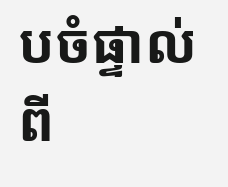បចំផ្ទាល់ពី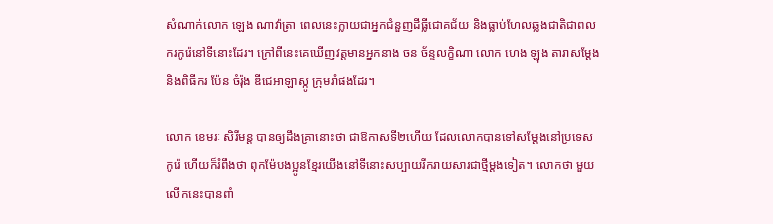សំណាក់លោក ឡេង ណាវ៉ាត្រា ពេលនេះក្លាយជាអ្នកជំនួញដីធ្លីជោគជ័យ និងធ្លាប់ហែលឆ្លងជាតិជាពលករកូរ៉េនៅទីនោះដែរ។ ក្រៅពីនេះគេឃើញវត្តមានអ្នកនាង ចន ច័ន្ទលក្ខិណា លោក ហេង ឡុង តារាសម្តែង និងពិធីករ ប៉ែន ចំរ៉ុង ឌីជេអាឡាស្កូ ក្រុមរាំផងដែរ។

លោក ខេមរៈ សិរីមន្ត បានឲ្យដឹងគ្រានោះថា ជាឱកាសទី២ហើយ ដែលលោកបានទៅសម្តែងនៅប្រទេសកូរ៉េ ហើយក៏រំពឹងថា ពុកម៉ែបងប្អូនខ្មែរយើងនៅទីនោះសប្បាយរីករាយសារជាថ្មីម្តងទៀត។ លោកថា មួយលើកនេះបានពាំ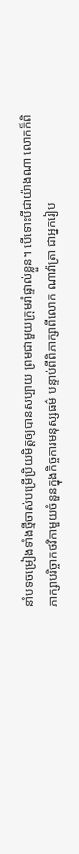នាំបទចម្រៀងទាំងថ្មីចាស់បម្រើប្រិយមិត្តឲ្យបានសប្បាយ ព្រមជាមួយក្រុមរាំផ្ទាល់ខ្លួន។ បើទោះបីជាយ៉ាងណា លោកក៏ពិភាក្សាបរិច្ចាកថវិកាមួយចំនួនក្នុងកិច្ចការមនុស្សធម៌ បន្ទាប់ពីពិភាក្សាពីលោក ណាវ៉ាត្រា ជាអ្នករៀប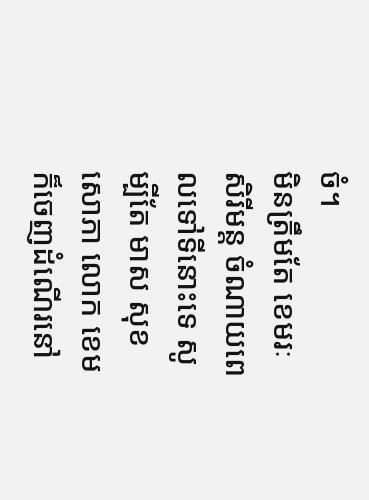ចំ។
មិនត្រឹមតែ ខេមរៈ សិរីមន្ត ចំណាយពេលទៅទីនោះទេ សូម្បីតែ មាស សុខសោភា លោក ខេម ក៏ចេញដំណើរនៅ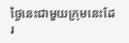ថ្ងៃនេះជាមួយក្រុមនេះដែរ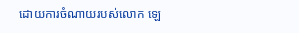ដោយការចំណាយរបស់លោក ឡេ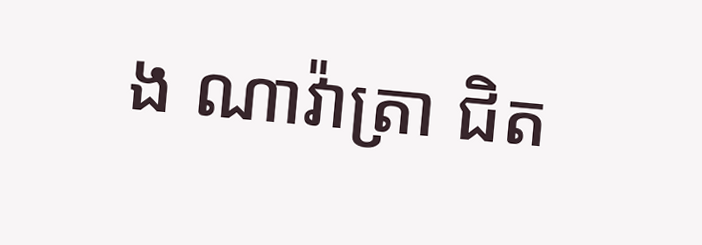ង ណាវ៉ាត្រា ជិត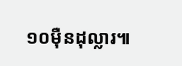១០ម៉ឺនដុល្លារ៕